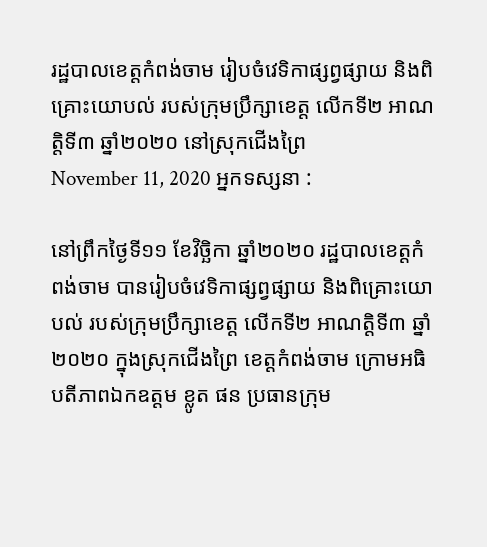រដ្ឋបាលខេត្តកំពង់ចាម រៀបចំវេទិកាផ្សព្វផ្សាយ និងពិគ្រោះយោបល់ របស់ក្រុមប្រឹក្សាខេត្ត លើកទី២ អាណត្តិទី៣ ឆ្នាំ២០២០ នៅស្រុកជើងព្រៃ
November 11, 2020 អ្នកទស្សនា :

នៅព្រឹកថ្ងៃទី១១ ខែវិច្ឆិកា ឆ្នាំ២០២០ រដ្ឋបាលខេត្តកំពង់ចាម បានរៀបចំវេទិកាផ្សព្វផ្សាយ និងពិគ្រោះយោបល់ របស់ក្រុមប្រឹក្សាខេត្ត លើកទី២ អាណត្តិទី៣ ឆ្នាំ២០២០ ក្នុងស្រុកជើងព្រៃ ខេត្តកំពង់ចាម ក្រោមអធិបតីភាពឯកឧត្តម ខ្លូត ផន ប្រធានក្រុម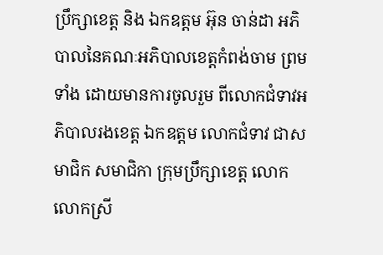ប្រឹក្សាខេត្ត និង ឯកឧត្តម អ៊ុន ចាន់ដា អភិបាលនៃគណៈអភិបាលខេត្តកំពង់ចាម ព្រមទាំង ដោយមានការចូលរួម ពីលោកជំទាវអភិបាលរងខេត្ត ឯកឧត្តម លោកជំទាវ ជាសមាជិក សមាជិកា ក្រុមប្រឹក្សាខេត្ត លោក លោកស្រី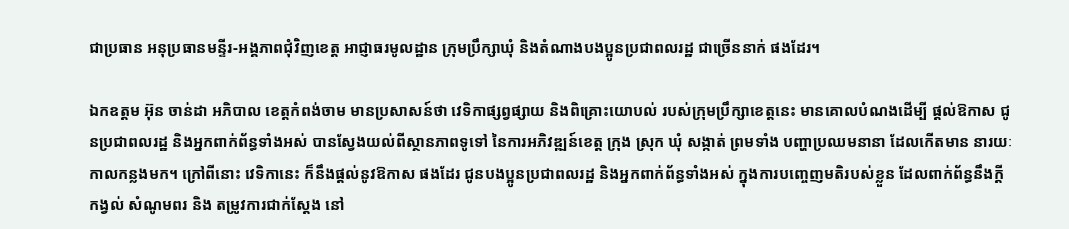ជាប្រធាន អនុប្រធានមន្ទីរ-អង្គភាពជុំវិញខេត្ត អាជ្ញាធរមូលដ្ឋាន ក្រុមប្រឹក្សាឃុំ និងតំណាងបងប្អូនប្រជាពលរដ្ឋ ជាច្រើននាក់ ផងដែរ។

ឯកឧត្តម អ៊ុន ចាន់ដា អភិបាល ខេត្តកំពង់ចាម មានប្រសាសន៍ថា វេទិកាផ្សព្វផ្សាយ និងពិគ្រោះយោបល់ របស់ក្រុមប្រឹក្សាខេត្តនេះ មានគោលបំណងដើម្បី ផ្តល់ឱកាស ជូនប្រជាពលរដ្ឋ និងអ្នកពាក់ព័ន្ធទាំងអស់ បានស្វែងយល់ពីស្ថានភាពទូទៅ នៃការអភិវឌ្ឍន៍ខេត្ត ក្រុង ស្រុក ឃុំ សង្កាត់ ព្រមទាំង បញ្ហាប្រឈមនានា ដែលកើតមាន នារយៈកាលកន្លងមក។ ក្រៅពីនោះ វេទិកានេះ ក៏នឹងផ្តល់នូវឱកាស ផងដែរ ជូនបងប្អូនប្រជាពលរដ្ឋ និងអ្នកពាក់ព័ន្ធទាំងអស់ ក្នុងការបញ្ចេញមតិរបស់ខ្លួន ដែលពាក់ព័ន្ធនឹងក្តីកង្វល់ សំណូមពរ និង តម្រូវការជាក់ស្តែង នៅ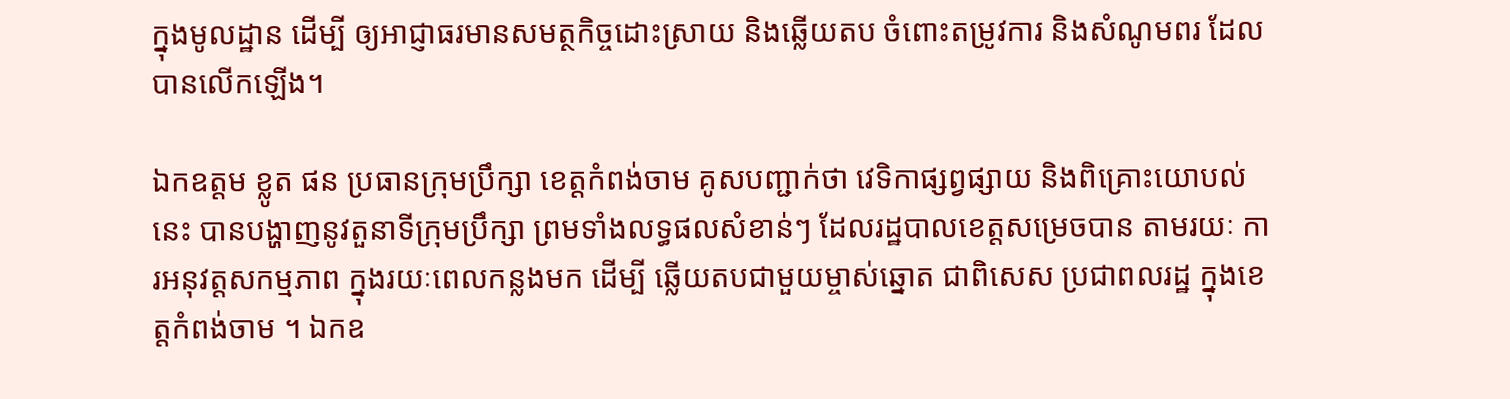ក្នុងមូលដ្ឋាន ដើម្បី ឲ្យអាជ្ញាធរមានសមត្ថកិច្ចដោះស្រាយ និងឆ្លើយតប ចំពោះតម្រូវការ និងសំណូមពរ ដែលបានលើកឡើង។

ឯកឧត្តម ខ្លូត ផន ប្រធានក្រុមប្រឹក្សា ខេត្តកំពង់ចាម គូសបញ្ជាក់ថា វេទិកាផ្សព្វផ្សាយ និងពិគ្រោះយោបល់នេះ បានបង្ហាញនូវតួនាទីក្រុមប្រឹក្សា ព្រមទាំងលទ្ធផលសំខាន់ៗ ដែលរដ្ឋបាលខេត្តសម្រេចបាន តាមរយៈ ការអនុវត្តសកម្មភាព ក្នុងរយៈពេលកន្លងមក ដើម្បី ឆ្លើយតបជាមួយម្ចាស់ឆ្នោត ជាពិសេស ប្រជាពលរដ្ឋ ក្នុងខេត្តកំពង់ចាម ។ ឯកឧ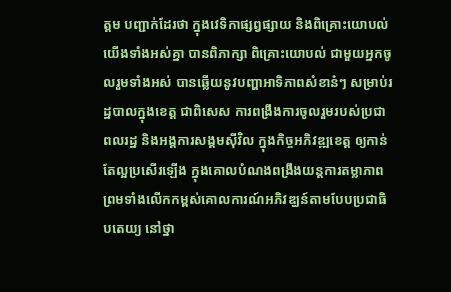ត្តម បញ្ជាក់ដែរថា ក្នុងវេទិកាផ្សព្វផ្សាយ និងពិគ្រោះយោបល់ យើងទាំងអស់គ្នា បានពិភាក្សា ពិគ្រោះយោបល់ ជាមួយអ្នកចូលរួមទាំងអស់ បានឆ្លើយនូវបញ្ហាអាទិភាពសំខាន៎ៗ សម្រាប់រដ្ឋបាលក្នុងខេត្ត ជាពិសេស ការពង្រឹងការចូលរួមរបស់ប្រជាពលរដ្ឋ និងអង្គការសង្គមស៊ីវិល ក្នុងកិច្ចអភិវឌ្ឍខេត្ត ឲ្យកាន់តែល្អប្រសើរឡើង ក្នុងគោលបំណងពង្រឹងយន្តការតម្លាភាព ព្រមទាំងលើកកម្ពស់គោលការណ៍អភិវឌ្ឃន៍តាមបែបប្រជាធិបតេយ្យ នៅថ្នា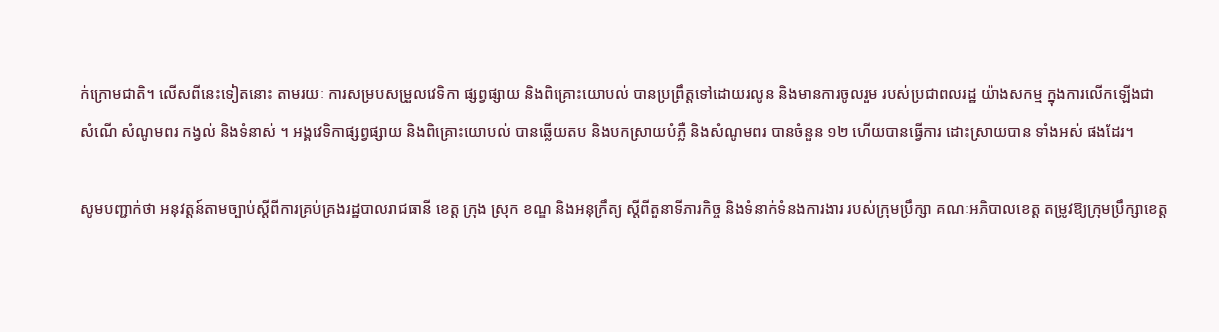ក់ក្រោមជាតិ។ លើសពីនេះទៀតនោះ តាមរយៈ ការសម្របសម្រួលវេទិកា ផ្សព្វផ្សាយ និងពិគ្រោះយោបល់ បានប្រព្រឹត្តទៅដោយរលូន និងមានការចូលរួម របស់ប្រជាពលរដ្ឋ យ៉ាងសកម្ម ក្នុងការលើកឡើងជាសំណើ សំណូមពរ កង្វល់ និងទំនាស់ ។ អង្គវេទិកាផ្សព្វផ្សាយ និងពិគ្រោះយោបល់ បានឆ្លើយតប និងបកស្រាយបំភ្លឺ និងសំណូមពរ បានចំនួន ១២ ហើយបានធ្វើការ ដោះស្រាយបាន ទាំងអស់ ផងដែរ។

សូមបញ្ជាក់ថា អនុវត្តន៍តាមច្បាប់ស្តីពីការគ្រប់គ្រងរដ្ឋបាលរាជធានី ខេត្ត ក្រុង ស្រុក ខណ្ឌ និងអនុក្រឹត្យ ស្តីពីតួនាទីភារកិច្ច និងទំនាក់ទំនងការងារ របស់ក្រុមប្រឹក្សា គណៈអភិបាលខេត្ត តម្រូវឱ្យក្រុមប្រឹក្សាខេត្ត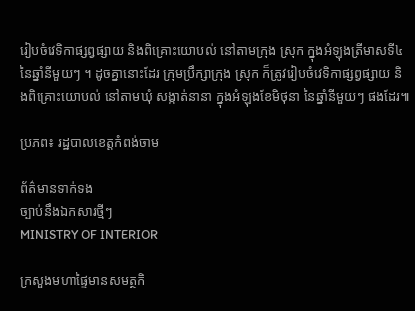រៀបចំវេទិកាផ្សព្វផ្សាយ និងពិគ្រោះយោបល់ នៅតាមក្រុង ស្រុក ក្នុងអំឡុងត្រីមាសទី៤ នៃឆ្នាំនីមួយៗ ។ ដូចគ្នានោះដែរ ក្រុមប្រឹក្សាក្រុង ស្រុក ក៏ត្រូវរៀបចំវេទិកាផ្សព្វផ្សាយ និងពិគ្រោះយោបល់ នៅតាមឃុំ សង្កាត់នានា ក្នុងអំឡុងខែមិថុនា នៃឆ្នាំនីមួយៗ ផងដែរ៕

ប្រភព៖ រដ្ឋបាលខេត្តកំពង់ចាម

ព័ត៌មានទាក់ទង
ច្បាប់នឹងឯកសារថ្មីៗ
MINISTRY OF INTERIOR

ក្រសួងមហាផ្ទៃមានសមត្ថកិ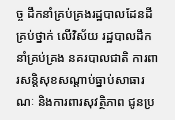ច្ច ដឹកនាំគ្រប់គ្រងរដ្ឋបាលដែនដី គ្រប់ថ្នាក់ លើវិស័យ រដ្ឋបាលដឹកនាំគ្រប់គ្រង នគរបាលជាតិ ការពារសន្តិសុខសណ្តាប់ធ្នាប់សាធារណៈ និងការពារសុវត្ថិភាព ជូនប្រ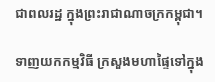ជាពលរដ្ឋ ក្នុងព្រះរាជាណាចក្រកម្ពុជា។

ទាញយកកម្មវិធី ក្រសួងមហាផ្ទៃទៅក្នុង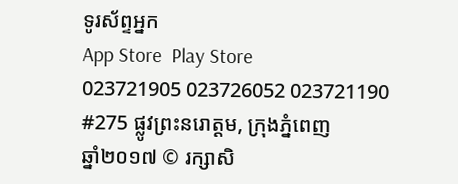ទូរស័ព្ទអ្នក
App Store  Play Store
023721905 023726052 023721190
#275 ផ្លូវព្រះនរោត្តម, ក្រុងភ្នំពេញ
ឆ្នាំ២០១៧ © រក្សាសិ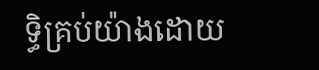ទ្ធិគ្រប់យ៉ាងដោយ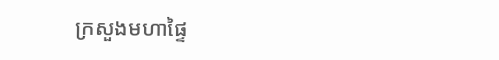ក្រសួងមហាផ្ទៃ